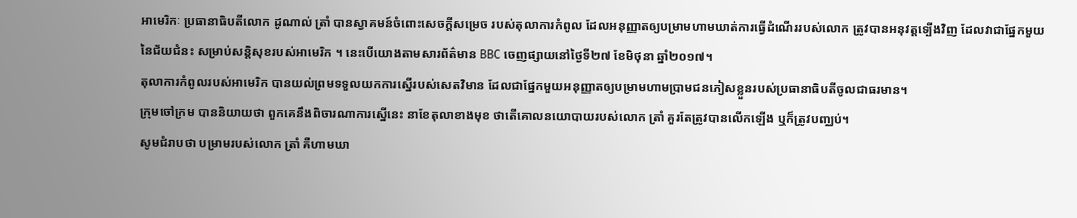អាមេរិកៈ ប្រធានាធិបតីលោក ដូណាល់ ត្រាំ បានស្វាគមន៍ចំពោះសេចក្តីសម្រេច របស់តុលាការកំពូល ដែលអនុញ្ញាតឲ្យបម្រាមហាមឃាត់ការធ្វើដំណើររបស់លោក ត្រូវបានអនុវត្តទ្បើងវិញ ដែលវាជាផ្នែកមួយនៃជ័យជំនះ សម្រាប់សន្តិសុខរបស់អាមេរិក ។ នេះបើយោងតាមសារព័ត៌មាន BBC ចេញផ្សាយនៅថ្ងៃទី២៧ ខែមិថុនា ឆ្នាំ២០១៧។
តុលាការកំពូលរបស់អាមេរិក បានយល់ព្រមទទួលយកការស្នើរបស់សេតវិមាន ដែលជាផ្នែកមួយអនុញ្ញាតឲ្យបម្រាមហាមប្រាមជនភៀសខ្លួនរបស់ប្រធានាធិបតីចូលជាធរមាន។
ក្រុមចៅក្រម បាននិយាយថា ពួកគេនឹងពិចារណាការស្នើនេះ នាខែតុលាខាងមុខ ថាតើគោលនយោបាយរបស់លោក ត្រាំ គួរតែត្រូវបានលើកឡើង ឬក៏ត្រូវបញ្ឈប់។
សូមជំរាបថា បម្រាមរបស់លោក ត្រាំ គឺហាមឃា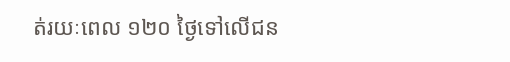ត់រយៈពេល ១២០ ថ្ងៃទៅលើជន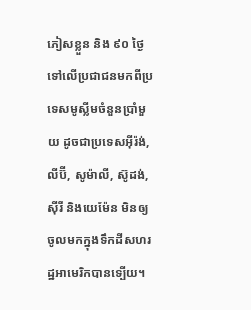ភៀសខ្លួន និង ៩០ ថ្ងៃ ទៅលើប្រជាជនមកពីប្រទេសមូស្លីមចំនួនប្រាំមួយ ដូចជាប្រទេសអ៊ីរ៉ង់, លីប៊ី, សូម៉ាលី, ស៊ូដង់, ស៊ីរី និងយេម៉ែន មិនឲ្យចូលមកក្នុងទឹកដីសហរដ្ឋអាមេរិកបានទ្បើយ។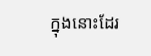ក្នុងនោះដែរ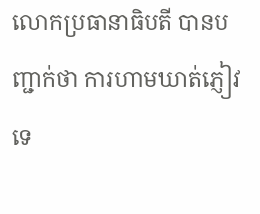លោកប្រធានាធិបតី បានបញ្ជាក់ថា ការហាមឃាត់ភ្ញៀវទេ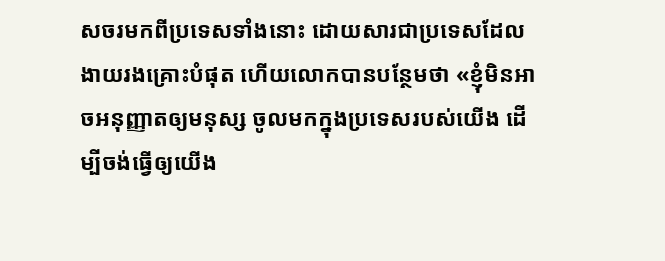សចរមកពីប្រទេសទាំងនោះ ដោយសារជាប្រទេសដែលងាយរងគ្រោះបំផុត ហើយលោកបានបន្ថែមថា «ខ្ញុំមិនអាចអនុញ្ញាតឲ្យមនុស្ស ចូលមកក្នុងប្រទេសរបស់យើង ដើម្បីចង់ធ្វើឲ្យយើង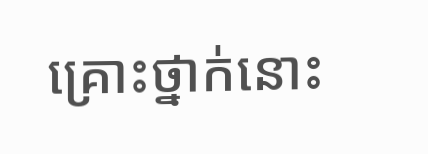គ្រោះថ្នាក់នោះ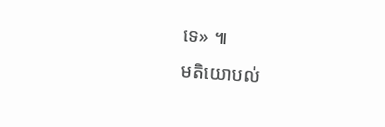ទេ» ៕
មតិយោបល់